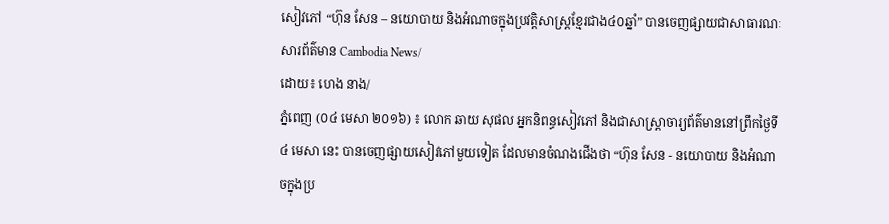សៀវភៅ “ហ៊ុន សែន – នយោបាយ និងអំណាចក្នុងប្រវត្តិសាស្រ្តខ្មែរជាង៤០ឆ្នាំ” បានចេញផ្សាយជាសាធារណៈ
សារព័ត៌មាន Cambodia News/
ដោយ៖ ហេង នាង/
ភ្នំពេញ (០៤ មេសា ២០១៦) ៖ លោក ឆាយ សុផល អ្នកនិពន្ធសៀវភៅ និងជាសាស្រ្តាចារ្យព័ត៌មាននៅព្រឹកថ្ងៃទី៤ មេសា នេះ បានចេញផ្សាយសៀវភៅមួយទៀត ដែលមានចំណងជើងថា “ហ៊ុន សែន - នយោបាយ និងអំណាចក្នុងប្រ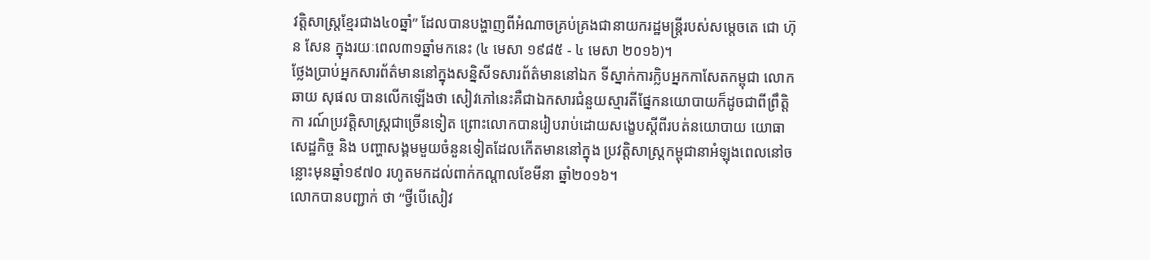វត្តិសាស្រ្តខ្មែរជាង៤០ឆ្នាំ” ដែលបានបង្ហាញពីអំណាចគ្រប់គ្រងជានាយករដ្ឋមន្រ្តីរបស់សម្តេចតេ ជោ ហ៊ុន សែន ក្នុងរយៈពេល៣១ឆ្នាំមកនេះ (៤ មេសា ១៩៨៥ - ៤ មេសា ២០១៦)។
ថ្លែងប្រាប់អ្នកសារព័ត៌មាននៅក្នុងសន្និសីទសារព័ត៌មាននៅឯក ទីស្នាក់ការក្លិបអ្នកកាសែតកម្ពុជា លោក ឆាយ សុផល បានលើកឡើងថា សៀវភៅនេះគឺជាឯកសារជំនួយស្មារតីផ្នែកនយោបាយក៏ដូចជាពីព្រឹត្តិកា រណ៍ប្រវត្តិសាស្រ្តជាច្រើនទៀត ព្រោះលោកបានរៀបរាប់ដោយសង្ខេបស្តីពីរបត់នយោបាយ យោធា សេដ្ឋកិច្ច និង បញ្ហាសង្គមមួយចំនួនទៀតដែលកើតមាននៅក្នុង ប្រវត្តិសាស្រ្តកម្ពុជានាអំឡុងពេលនៅចន្លោះមុនឆ្នាំ១៩៧០ រហូតមកដល់ពាក់កណ្តាលខែមីនា ឆ្នាំ២០១៦។
លោកបានបញ្ជាក់ ថា “ថ្វីបើសៀវ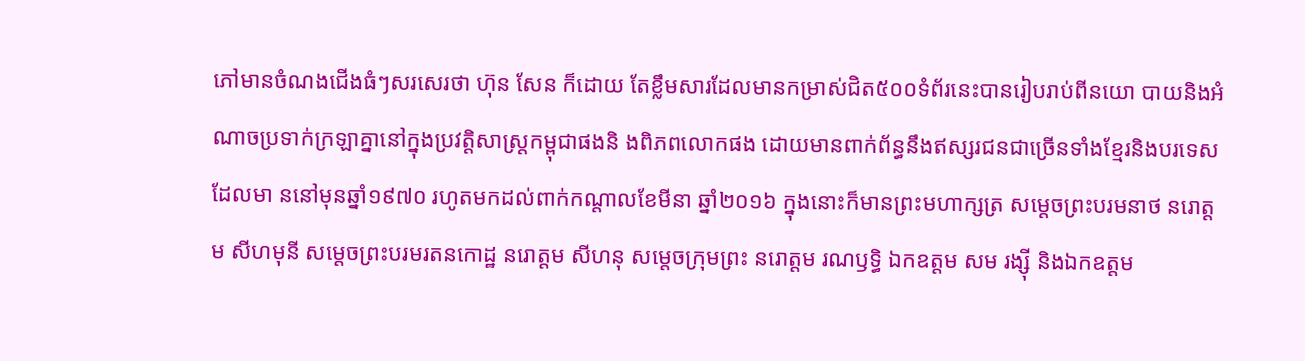ភៅមានចំណងជើងធំៗសរសេរថា ហ៊ុន សែន ក៏ដោយ តែខ្លឹមសារដែលមានកម្រាស់ជិត៥០០ទំព័រនេះបានរៀបរាប់ពីនយោ បាយនិងអំណាចប្រទាក់ក្រឡាគ្នានៅក្នុងប្រវត្តិសាស្រ្តកម្ពុជាផងនិ ងពិភពលោកផង ដោយមានពាក់ព័ន្ធនឹងឥស្សរជនជាច្រើនទាំងខ្មែរនិងបរទេសដែលមា ននៅមុនឆ្នាំ១៩៧០ រហូតមកដល់ពាក់កណ្តាលខែមីនា ឆ្នាំ២០១៦ ក្នុងនោះក៏មានព្រះមហាក្សត្រ សម្តេចព្រះបរមនាថ នរោត្តម សីហមុនី សម្តេចព្រះបរមរតនកោដ្ឋ នរោត្តម សីហនុ សម្តេចក្រុមព្រះ នរោត្តម រណឫទ្ធិ ឯកឧត្តម សម រង្ស៊ី និងឯកឧត្តម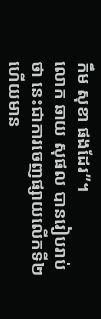កឹម សុខា ផងដែរ”។
លោក ឆាយ សុផល បានរៀបរាប់ថា នេះជាការចេញផ្សាយលើកទី២ ហើយមាន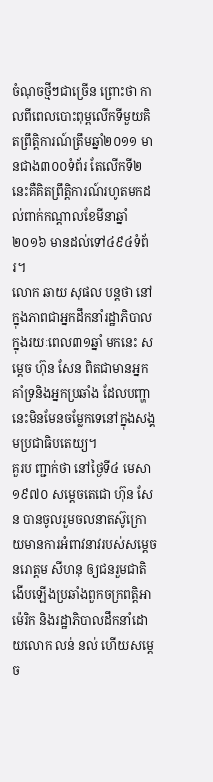ចំណុចថ្មីៗជាច្រើន ព្រោះថា កាលពីពេលបោះពុម្ពលើកទីមួយគិតព្រឹត្តិការណ៍ត្រឹមឆ្នាំ២០១១ មានជាង៣០០ទំព័រ តែលើកទី២នេះគឺគិតព្រឹត្តិការណ៍រហូតមកដល់ពាក់កណ្តាលខែមីនាឆ្នាំ ២០១៦ មានដល់ទៅ៤៩៤ទំព័រ។
លោក ឆាយ សុផល បន្តថា នៅក្នុងភាពជាអ្នកដឹកនាំរដ្ឋាភិបាលក្នុងរយៈពេល៣១ឆ្នាំ មកនេះ សម្តេច ហ៊ុន សែន ពិតជាមានអ្នកគាំទ្រនិងអ្នកប្រឆាំង ដែលបញ្ហានេះមិនមែនចម្លែកទេនៅក្នុងសង្គមប្រជាធិបតេយ្យ។
គួរប ញ្ជាក់ថា នៅថ្ងៃទី៤ មេសា ១៩៧០ សម្តេចតេជោ ហ៊ុន សែន បានចូលរួមចលនាតស៊ូក្រោយមានការអំពាវនាវរបស់សម្តេច នរោត្តម សីហនុ ឲ្យជនរួមជាតិងើបឡើងប្រឆាំងពួកចក្រពត្តិអាម៉េរិក និងរដ្ឋាភិបាលដឹកនាំដោយលោក លន់ នល់ ហើយសម្តេច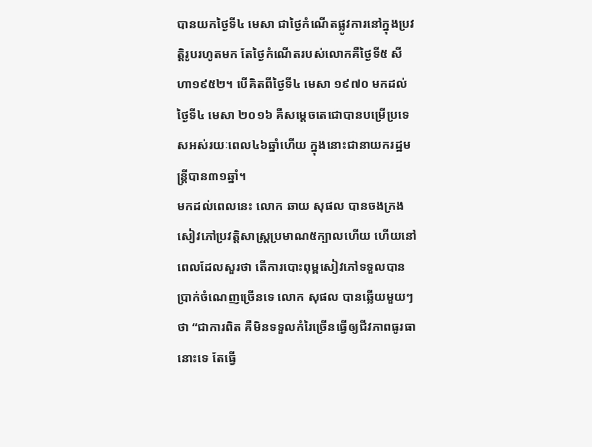បានយកថ្ងៃទី៤ មេសា ជាថ្ងៃកំណើតផ្លូវការនៅក្នុងប្រវត្តិរូបរហូតមក តែថ្ងៃកំណើតរបស់លោកគឺថ្ងៃទី៥ សីហា១៩៥២។ បើគិតពីថ្ងៃទី៤ មេសា ១៩៧០ មកដល់ ថ្ងៃទី៤ មេសា ២០១៦ គឺសម្តេចតេជោបានបម្រើប្រទេសអស់រយៈពេល៤៦ឆ្នាំហើយ ក្នុងនោះជានាយករដ្ឋមន្រ្តីបាន៣១ឆ្នាំ។
មកដល់ពេលនេះ លោក ឆាយ សុផល បានចងក្រងសៀវភៅប្រវត្តិសាស្រ្តប្រមាណ៥ក្បាលហើយ ហើយនៅពេលដែលសួរថា តើការបោះពុម្ពសៀវភៅទទួលបានប្រាក់ចំណេញច្រើនទេ លោក សុផល បានឆ្លើយមួយៗថា “ជាការពិត គឺមិនទទួលកំរៃច្រើនធ្វើឲ្យជីវភាពធូរធានោះទេ តែធ្វើ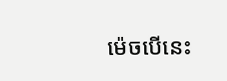ម៉េចបើនេះ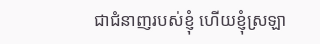ជាជំនាញរបស់ខ្ញុំ ហើយខ្ញុំស្រឡា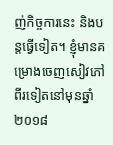ញ់កិច្ចការនេះ និងបន្តធ្វើទៀត។ ខ្ញុំមានគម្រោងចេញសៀវភៅពីរទៀតនៅមុនឆ្នាំ២០១៨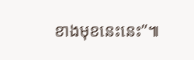ខាងមុខនេះនេះ”៕